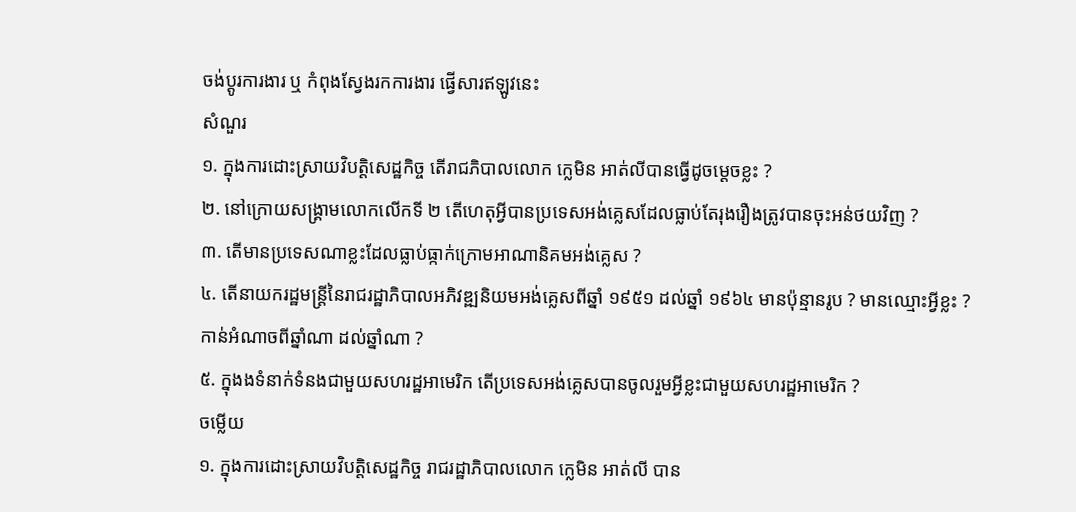ចង់ប្តូរការងារ ឬ កំពុងស្វែងរកការងារ ផ្វើសារឥឡូវនេះ
សំណួរ
១. ក្នុងការដោះស្រាយវិបត្តិសេដ្ឋកិច្ច តើរាជភិបាលលោក ក្លេមិន អាត់លីបានធ្វើដូចម្ដេចខ្លះ ?
២. នៅក្រោយសង្គ្រាមលោកលើកទី ២ តើហេតុអ្វីបានប្រទេសអង់គ្លេសដែលធ្លាប់តែរុងរឿងត្រូវបានចុះអន់ថយវិញ ?
៣. តើមានប្រទេសណាខ្លះដែលធ្លាប់ធ្កាក់ក្រោមអាណានិគមអង់គ្លេស ?
៤. តើនាយករដ្ឋមន្ដ្រីនៃរាជរដ្ឋាភិបាលអភិវឌ្ឍនិយមអង់គ្លេសពីឆ្នាំ ១៩៥១ ដល់ឆ្នាំ ១៩៦៤ មានប៉ុន្មានរូប ? មានឈ្មោះអ្វីខ្លះ ? កាន់អំណាចពីឆ្នាំណា ដល់ឆ្នាំណា ?
៥. ក្នុងងទំនាក់ទំនងជាមួយសហរដ្ឋអាមេរិក តើប្រទេសអង់គ្លេសបានចូលរួមអ្វីខ្លះជាមួយសហរដ្ឋអាមេរិក ?
ចម្លើយ
១. ក្នុងការដោះស្រាយវិបត្តិសេដ្ឋកិច្ច រាជរដ្ឋាភិបាលលោក ក្លេមិន អាត់លី បាន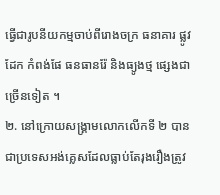ធ្វើជារូបនីយកម្មចាប់ពីរោងចក្រ ធនាគារ ផ្លូវដែក កំពង់ផែ ធនធានរ៉ែ និងធ្យូងថ្ម ផ្សេងជាច្រើនទៀត ។
២. នៅក្រោយសង្រ្គាមលោកលើកទី ២ បានជាប្រទេសអង់គ្លេសដែលធ្លាប់តែរុងរឿងត្រូវ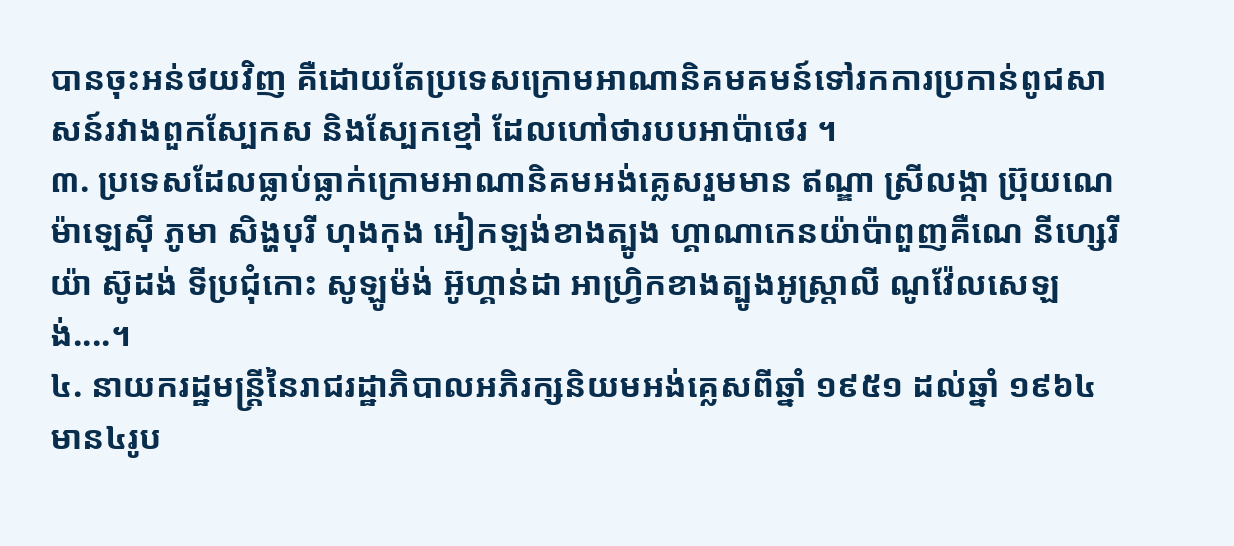បានចុះអន់ថយវិញ គឺដោយតែប្រទេសក្រោមអាណានិគមគមន៍ទៅរកការប្រកាន់ពូជសាសន៍រវាងពួកស្បែកស និងស្បែកខ្មៅ ដែលហៅថារបបអាប៉ាថេរ ។
៣. ប្រទេសដែលធ្លាប់ធ្លាក់ក្រោមអាណានិគមអង់គ្លេសរួមមាន ឥណ្ឌា ស្រីលង្កា ប្រ៊ុយណេ ម៉ាឡេស៊ី ភូមា សិង្ហបុរី ហុងកុង អៀកឡង់ខាងត្បូង ហ្គាណាកេនយ៉ាប៉ាពួញគឺណេ នីហ្សេរីយ៉ា ស៊ូដង់ ទីប្រជុំកោះ សូឡូម៉ង់ អ៊ូហ្គាន់ដា អាហ្វ្រិកខាងត្បូងអូស្ដា្រលី ណូវ៉ែលសេឡង់....។
៤. នាយករដ្ឋមន្ដ្រីនៃរាជរដ្ឋាភិបាលអភិរក្សនិយមអង់គ្លេសពីឆ្នាំ ១៩៥១ ដល់ឆ្នាំ ១៩៦៤ មាន៤រូប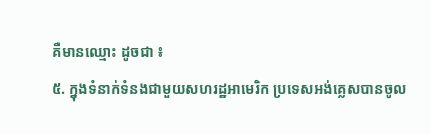គឺមានឈ្មោះ ដូចជា ៖
៥. ក្នុងទំនាក់ទំនងជាមួយសហរដ្ឋអាមេរិក ប្រទេសអង់គ្លេសបានចូល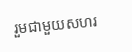រួមជាមួយសហរ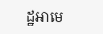ដ្ឋអាមេ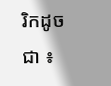រិកដូចជា ៖